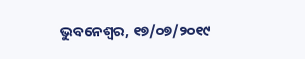ଭୁବନେଶ୍ୱର, ୧୭/୦୭/୨୦୧୯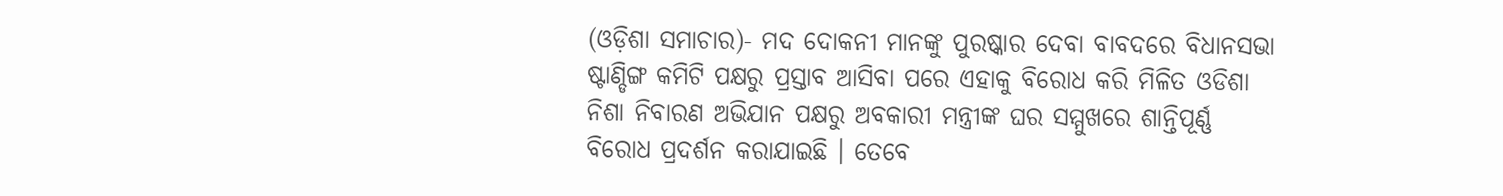(ଓଡ଼ିଶା ସମାଚାର)- ମଦ ଦୋକନୀ ମାନଙ୍କୁ ପୁରଷ୍କାର ଦେବା ବାବଦରେ ବିଧାନସଭା ଷ୍ଟାଣ୍ଡିଙ୍ଗ କମିଟି ପକ୍ଷରୁ ପ୍ରସ୍ତାବ ଆସିବା ପରେ ଏହାକୁ ବିରୋଧ କରି ମିଳିତ ଓଡିଶା ନିଶା ନିବାରଣ ଅଭିଯାନ ପକ୍ଷରୁ ଅବକାରୀ ମନ୍ତ୍ରୀଙ୍କ ଘର ସମ୍ମୁଖରେ ଶାନ୍ତିପୂର୍ଣ୍ଣ ବିରୋଧ ପ୍ରଦର୍ଶନ କରାଯାଇଛି । ତେବେ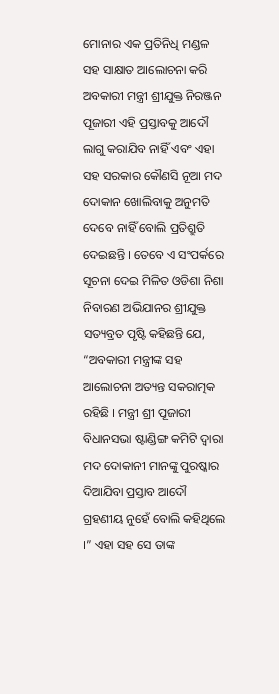ମୋନାର ଏକ ପ୍ରତିନିଧି ମଣ୍ଡଳ ସହ ସାକ୍ଷାତ ଆଲୋଚନା କରି ଅବକାରୀ ମନ୍ତ୍ରୀ ଶ୍ରୀଯୁକ୍ତ ନିରଞ୍ଜନ ପୂଜାରୀ ଏହି ପ୍ରସ୍ତାବକୁ ଆଦୌ ଲାଗୁ କରାଯିବ ନାହିଁ ଏବଂ ଏହା ସହ ସରକାର କୌଣସି ନୂଆ ମଦ ଦୋକାନ ଖୋଲିବାକୁ ଅନୁମତି ଦେବେ ନାହିଁ ବୋଲି ପ୍ରତିଶ୍ରୁତି ଦେଇଛନ୍ତି । ତେବେ ଏ ସଂପର୍କରେ ସୂଚନା ଦେଇ ମିଳିତ ଓଡିଶା ନିଶା ନିବାରଣ ଅଭିଯାନର ଶ୍ରୀଯୁକ୍ତ ସତ୍ୟବ୍ରତ ପୃଷ୍ଟି କହିଛନ୍ତି ଯେ, “ଅବକାରୀ ମନ୍ତ୍ରୀଙ୍କ ସହ ଆଲୋଚନା ଅତ୍ୟନ୍ତ ସକରାତ୍ମକ ରହିଛି । ମନ୍ତ୍ରୀ ଶ୍ରୀ ପୂଜାରୀ ବିଧାନସଭା ଷ୍ଟାଣ୍ଡିଙ୍ଗ କମିଟି ଦ୍ୱାରା ମଦ ଦୋକାନୀ ମାନଙ୍କୁ ପୁରଷ୍କାର ଦିଆଯିବା ପ୍ରସ୍ତାବ ଆଦୌ ଗ୍ରହଣୀୟ ନୁହେଁ ବୋଲି କହିଥିଲେ ।” ଏହା ସହ ସେ ତାଙ୍କ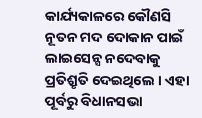କାର୍ଯ୍ୟକାଳରେ କୌଣସି ନୂତନ ମଦ ଦୋକାନ ପାଇଁ ଲାଇସେନ୍ସ ନଦେବାକୁ ପ୍ରତିଶ୍ରୃତି ଦେଇଥିଲେ । ଏହା ପୂର୍ବରୁ ବିଧାନସଭା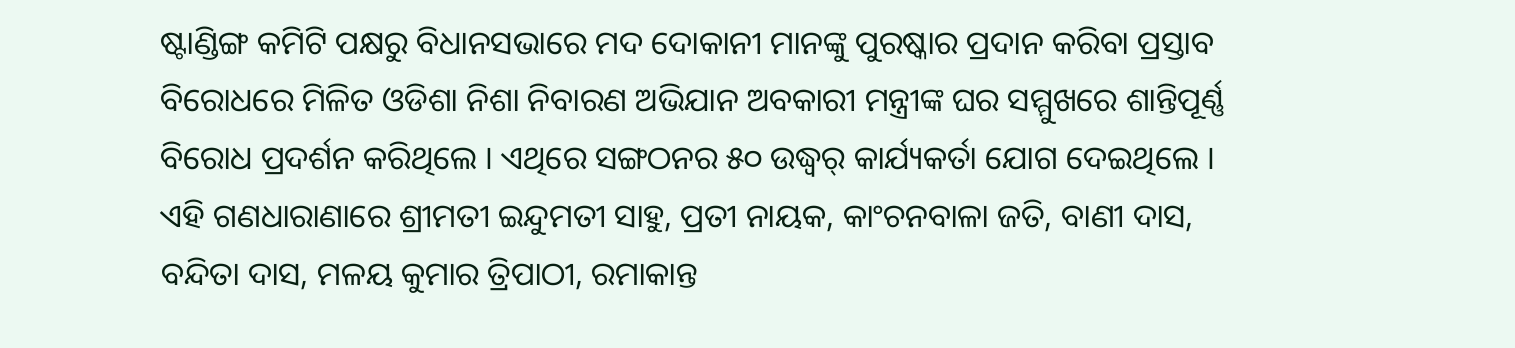ଷ୍ଟାଣ୍ଡିଙ୍ଗ କମିଟି ପକ୍ଷରୁ ବିଧାନସଭାରେ ମଦ ଦୋକାନୀ ମାନଙ୍କୁ ପୁରଷ୍କାର ପ୍ରଦାନ କରିବା ପ୍ରସ୍ତାବ ବିରୋଧରେ ମିଳିତ ଓଡିଶା ନିଶା ନିବାରଣ ଅଭିଯାନ ଅବକାରୀ ମନ୍ତ୍ରୀଙ୍କ ଘର ସମ୍ମୁଖରେ ଶାନ୍ତିପୂର୍ଣ୍ଣ ବିରୋଧ ପ୍ରଦର୍ଶନ କରିଥିଲେ । ଏଥିରେ ସଙ୍ଗଠନର ୫୦ ଉଦ୍ଧ୍ୱର୍ କାର୍ଯ୍ୟକର୍ତା ଯୋଗ ଦେଇଥିଲେ । ଏହି ଗଣଧାରାଣାରେ ଶ୍ରୀମତୀ ଇନ୍ଦୁମତୀ ସାହୁ, ପ୍ରତୀ ନାୟକ, କାଂଚନବାଳା ଜତି, ବାଣୀ ଦାସ, ବନ୍ଦିତା ଦାସ, ମଳୟ କୁମାର ତ୍ରିପାଠୀ, ରମାକାନ୍ତ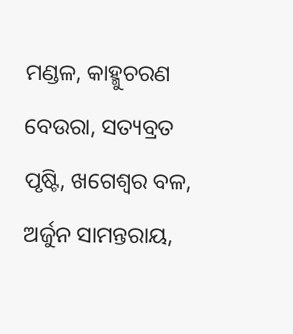ମଣ୍ଡଳ, କାହ୍ମୁଚରଣ ବେଉରା, ସତ୍ୟବ୍ରତ ପୃଷ୍ଟି, ଖଗେଶ୍ୱର ବଳ, ଅର୍ଜୁନ ସାମନ୍ତରାୟ,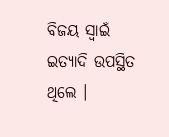ବିଜୟ ସ୍ୱାଇଁ ଇତ୍ୟାଦି ଉପସ୍ଥିତ ଥିଲେ ।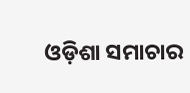ଓଡ଼ିଶା ସମାଚାର